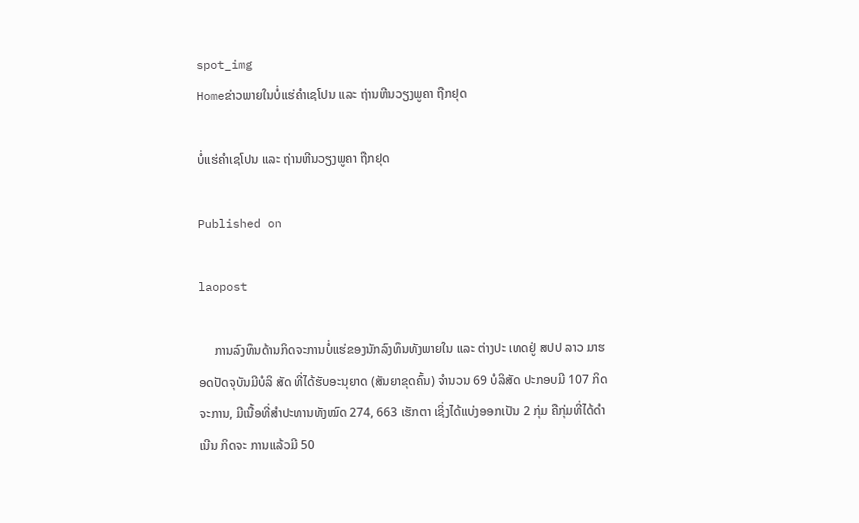spot_img
Homeຂ່າວພາຍໃນບໍ່ແຮ່ຄຳເຊໂປນ ແລະ ຖ່ານຫີນວຽງພູຄາ ຖືກຢຸດ

ບໍ່ແຮ່ຄຳເຊໂປນ ແລະ ຖ່ານຫີນວຽງພູຄາ ຖືກຢຸດ

Published on

laopost

     ການລົງທຶນດ້ານກິດຈະການບໍ່ແຮ່ຂອງນັກລົງທຶນທັງພາຍໃນ ແລະ ຕ່າງປະ ເທດຢູ່ ສປປ ລາວ ມາຮອດປັດຈຸບັນມີບໍລິ ສັດ ທີ່ໄດ້ຮັບອະນຸຍາດ (ສັນຍາຂຸດຄົ້ນ) ຈຳນວນ 69 ບໍລິສັດ ປະກອບມີ 107 ກິດຈະການ, ມີເນື້ອທີ່ສຳປະທານທັງໝົດ 274, 663 ເຮັກຕາ ເຊິ່ງໄດ້ແບ່ງອອກເປັນ 2 ກຸ່ມ ຄືກຸ່ມທີ່ໄດ້ດຳເນີນ ກິດຈະ ການແລ້ວມີ 50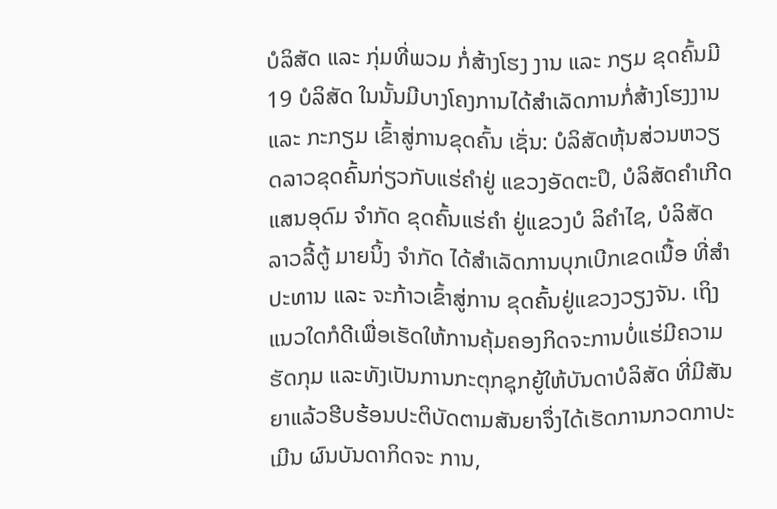ບໍລິສັດ ແລະ ກຸ່ມທີ່ພວມ ກໍ່ສ້າງໂຮງ ງານ ແລະ ກຽມ ຂຸດຄົ້ນມີ 19 ບໍລິສັດ ໃນນັ້ນມີບາງໂຄງການໄດ້ສຳເລັດການກໍ່ສ້າງໂຮງງານ ແລະ ກະກຽມ ເຂົ້າສູ່ການຂຸດຄົ້ນ ເຊັ່ນ: ບໍລິສັດຫຸ້ນສ່ວນຫວຽດລາວຂຸດຄົ້ນກ່ຽວກັບແຮ່ຄຳຢູ່ ແຂວງອັດຕະປຶ, ບໍລິສັດຄຳເກີດແສນອຸດົມ ຈຳກັດ ຂຸດຄົ້ນແຮ່ຄຳ ຢູ່ແຂວງບໍ ລິຄຳໄຊ, ບໍລິສັດ ລາວລີ້ຕູ້ ມາຍນິ້ງ ຈຳກັດ ໄດ້ສຳເລັດການບຸກເບີກເຂດເນື້ອ ທີ່ສຳປະທານ ແລະ ຈະກ້າວເຂົ້າສູ່ການ ຂຸດຄົ້ນຢູ່ແຂວງວຽງຈັນ. ເຖິງແນວໃດກໍດີເພື່ອເຮັດໃຫ້ການຄຸ້ມຄອງກິດຈະການບໍ່ແຮ່ມີຄວາມຮັດກຸມ ແລະທັງເປັນການກະຕຸກຊຸກຍູ້ໃຫ້ບັນດາບໍລິສັດ ທີ່ມີສັນຍາແລ້ວຮີບຮ້ອນປະຕິບັດຕາມສັນຍາຈຶ່ງໄດ້ເຮັດການກວດກາປະເມີນ ຜົນບັນດາກິດຈະ ການ,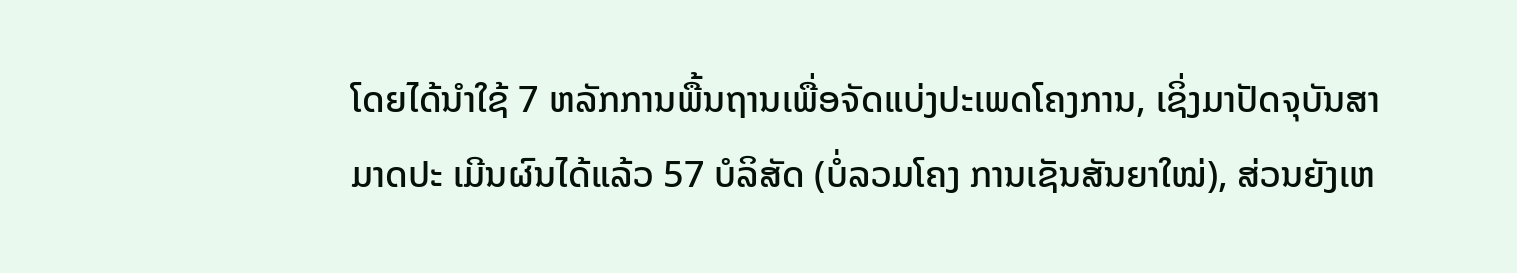ໂດຍໄດ້ນຳໃຊ້ 7 ຫລັກການພື້ນຖານເພື່ອຈັດແບ່ງປະເພດໂຄງການ, ເຊິ່ງມາປັດຈຸບັນສາມາດປະ ເມີນຜົນໄດ້ແລ້ວ 57 ບໍລິສັດ (ບໍ່ລວມໂຄງ ການເຊັນສັນຍາໃໝ່), ສ່ວນຍັງເຫ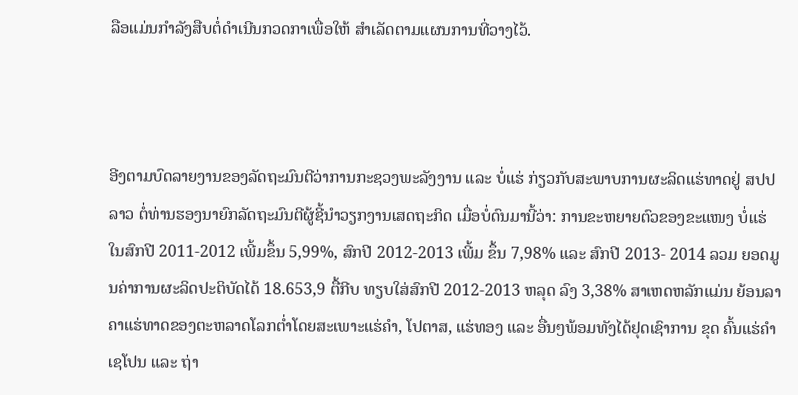ລືອແມ່ນກຳລັງສືບຕໍ່ດຳເນີນກວດກາເພື່ອໃຫ້ ສຳເລັດຕາມແຜນການທີ່ວາງໄວ້.



ອີງຕາມບົດລາຍງານຂອງລັດຖະມົນຕີວ່າການກະຊວງພະລັງງານ ແລະ ບໍ່ແຮ່ ກ່ຽວກັບສະພາບການຜະລິດແຮ່ທາດຢູ່ ສປປ ລາວ ຕໍ່ທ່ານຮອງນາຍົກລັດຖະມົນຕີຜູ້ຊີ້ນຳວຽກງານເສດຖະກິດ ເມື່ອບໍ່ດົນມານີ້ວ່າ: ການຂະຫຍາຍຕົວຂອງຂະແໜງ ບໍ່ແຮ່ໃນສົກປີ 2011-2012 ເພີ້ມຂຶ້ນ 5,99%, ສົກປີ 2012-2013 ເພີ້ມ ຂຶ້ນ 7,98% ແລະ ສົກປີ 2013- 2014 ລວມ ຍອດມູນຄ່າການຜະລິດປະຕິບັດໄດ້ 18.653,9 ຕື້ກີບ ທຽບໃສ່ສົກປີ 2012-2013 ຫລຸດ ລົງ 3,38% ສາເຫດຫລັກແມ່ນ ຍ້ອນລາຄາແຮ່ທາດຂອງຕະຫລາດໂລກຕ່ຳໂດຍສະເພາະແຮ່ຄຳ, ໂປຕາສ, ແຮ່ທອງ ແລະ ອື່ນໆພ້ອມທັງໄດ້ຢຸດເຊົາການ ຂຸດ ຄົ້ນແຮ່ຄຳເຊໂປນ ແລະ ຖ່າ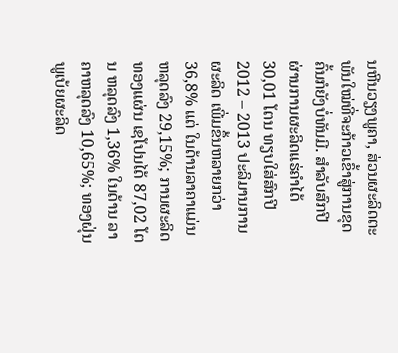ນຫີນວຽງພູຄາ, ສ່ວນຜະລິດຕະພັນໃໝ່ທີ່ຈະກ້າວເຂົ້າສູ່ການຂຸດຄົ້ນກໍຍັງບໍ່ທັນມີ. ສຳລັບສົກປີ ຜ່ານການຜະລິດແຮ່ຄຳໄດ້ 30,01 ໂຕນ ທຽບໃສ່ສົກປີ 2012 – 2013 ປະລິມານການຜະລິດ ເພີ່ມຂຶ້ນຫລາຍກວ່າ 36,8% ແຕ່ ໃນດ້ານລາຄາແມ່ນຫລຸດລົງ 29,15%; ການຜະລິດທອງແຜ່ນ ເຊໂປນໄດ້ 87,02 ໂຕນ ຫລຸດລົງ 1,36% ໃນດ້ານ ລາຄາຫລຸດລົງ 10,65%; ທອງຝຸ່ນພູເບ້ຍຜະລິດ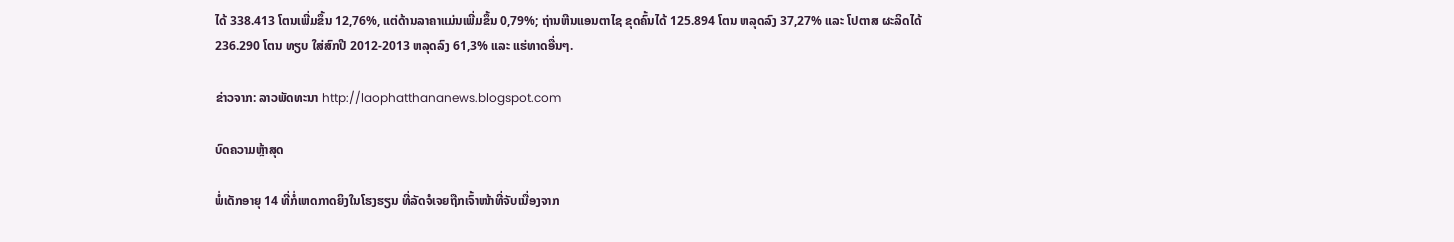ໄດ້ 338.413 ໂຕນເພີ່ມຂຶ້ນ 12,76%, ແຕ່ດ້ານລາຄາແມ່ນເພີ່ມຂຶ້ນ 0,79%; ຖ່ານຫີນແອນຕາໄຊ ຂຸດຄົ້ນໄດ້ 125.894 ໂຕນ ຫລຸດລົງ 37,27% ແລະ ໂປຕາສ ຜະລິດໄດ້ 236.290 ໂຕນ ທຽບ ໃສ່ສົກປີ 2012-2013 ຫລຸດລົງ 61,3% ແລະ ແຮ່ທາດອື່ນໆ.

ຂ່າວຈາກ: ລາວພັດທະນາ http://laophatthananews.blogspot.com

ບົດຄວາມຫຼ້າສຸດ

ພໍ່ເດັກອາຍຸ 14 ທີ່ກໍ່ເຫດກາດຍິງໃນໂຮງຮຽນ ທີ່ລັດຈໍເຈຍຖືກເຈົ້າໜ້າທີ່ຈັບເນື່ອງຈາກ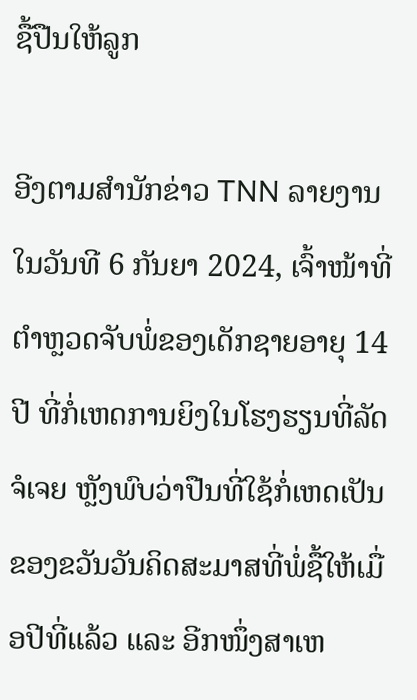ຊື້ປືນໃຫ້ລູກ

ອີງຕາມສຳນັກຂ່າວ TNN ລາຍງານໃນວັນທີ 6 ກັນຍາ 2024, ເຈົ້າໜ້າທີ່ຕຳຫຼວດຈັບພໍ່ຂອງເດັກຊາຍອາຍຸ 14 ປີ ທີ່ກໍ່ເຫດການຍິງໃນໂຮງຮຽນທີ່ລັດຈໍເຈຍ ຫຼັງພົບວ່າປືນທີ່ໃຊ້ກໍ່ເຫດເປັນຂອງຂວັນວັນຄິດສະມາສທີ່ພໍ່ຊື້ໃຫ້ເມື່ອປີທີ່ແລ້ວ ແລະ ອີກໜຶ່ງສາເຫ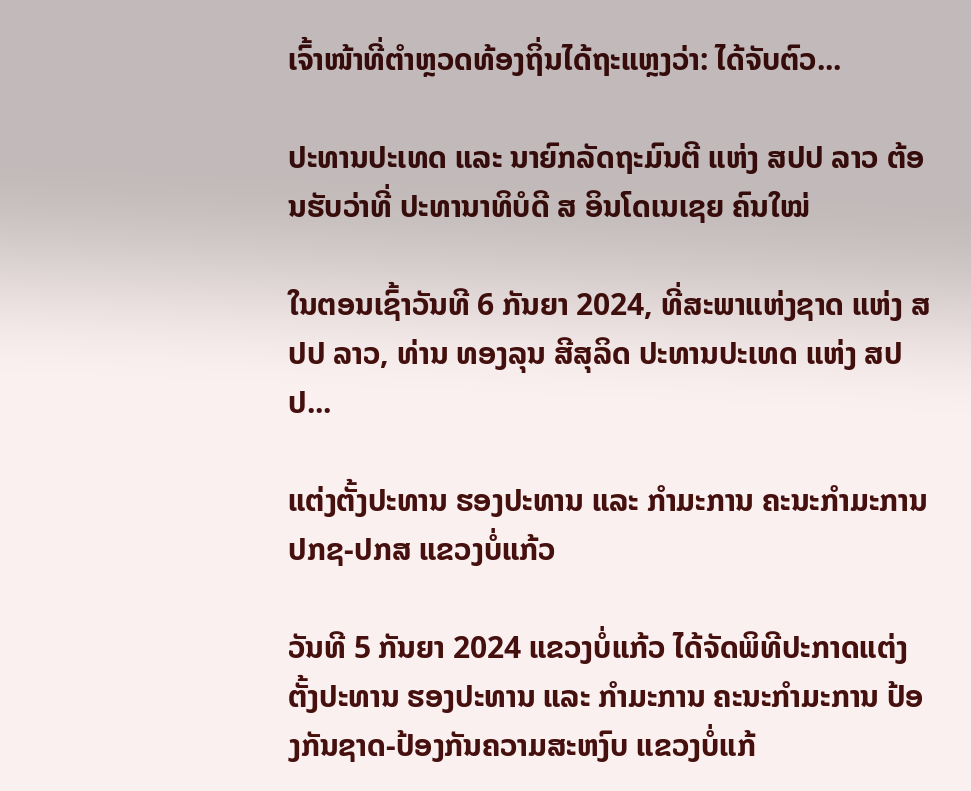ເຈົ້າໜ້າທີ່ຕຳຫຼວດທ້ອງຖິ່ນໄດ້ຖະແຫຼງວ່າ: ໄດ້ຈັບຕົວ...

ປະທານປະເທດ ແລະ ນາຍົກລັດຖະມົນຕີ ແຫ່ງ ສປປ ລາວ ຕ້ອນຮັບວ່າທີ່ ປະທານາທິບໍດີ ສ ອິນໂດເນເຊຍ ຄົນໃໝ່

ໃນຕອນເຊົ້າວັນທີ 6 ກັນຍາ 2024, ທີ່ສະພາແຫ່ງຊາດ ແຫ່ງ ສປປ ລາວ, ທ່ານ ທອງລຸນ ສີສຸລິດ ປະທານປະເທດ ແຫ່ງ ສປປ...

ແຕ່ງຕັ້ງປະທານ ຮອງປະທານ ແລະ ກຳມະການ ຄະນະກຳມະການ ປກຊ-ປກສ ແຂວງບໍ່ແກ້ວ

ວັນທີ 5 ກັນຍາ 2024 ແຂວງບໍ່ແກ້ວ ໄດ້ຈັດພິທີປະກາດແຕ່ງຕັ້ງປະທານ ຮອງປະທານ ແລະ ກຳມະການ ຄະນະກຳມະການ ປ້ອງກັນຊາດ-ປ້ອງກັນຄວາມສະຫງົບ ແຂວງບໍ່ແກ້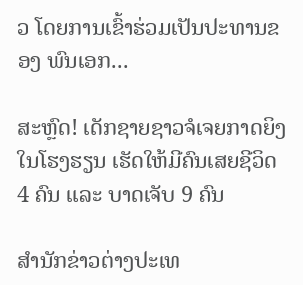ວ ໂດຍການເຂົ້າຮ່ວມເປັນປະທານຂອງ ພົນເອກ...

ສະຫຼົດ! ເດັກຊາຍຊາວຈໍເຈຍກາດຍິງໃນໂຮງຮຽນ ເຮັດໃຫ້ມີຄົນເສຍຊີວິດ 4 ຄົນ ແລະ ບາດເຈັບ 9 ຄົນ

ສຳນັກຂ່າວຕ່າງປະເທ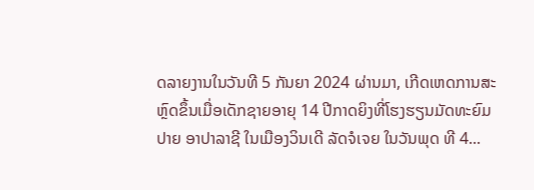ດລາຍງານໃນວັນທີ 5 ກັນຍາ 2024 ຜ່ານມາ, ເກີດເຫດການສະຫຼົດຂຶ້ນເມື່ອເດັກຊາຍອາຍຸ 14 ປີກາດຍິງທີ່ໂຮງຮຽນມັດທະຍົມປາຍ ອາປາລາຊີ ໃນເມືອງວິນເດີ ລັດຈໍເຈຍ ໃນວັນພຸດ ທີ 4...